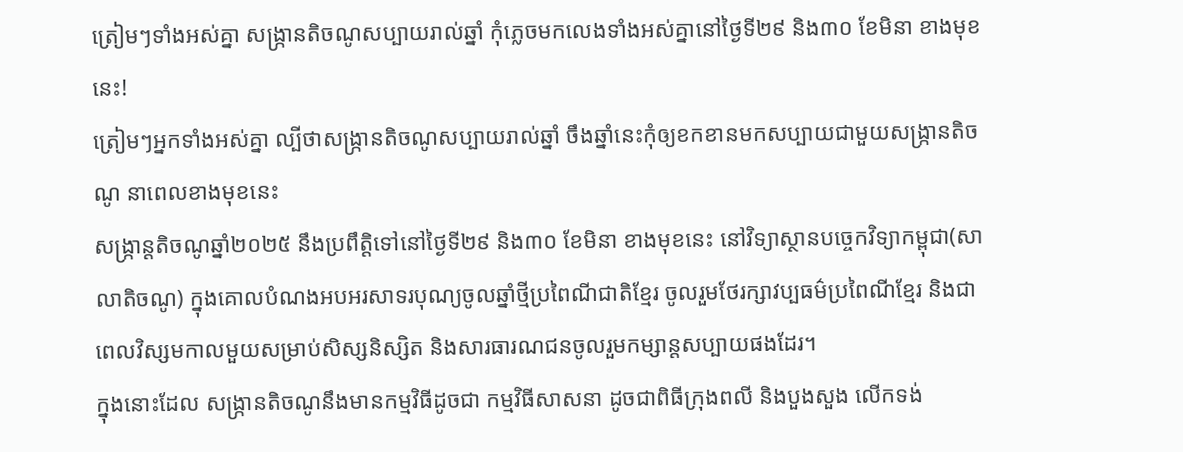ត្រៀមៗទាំងអស់គ្នា សង្រ្កានតិចណូសប្បាយរាល់ឆ្នាំ កុំភ្លេចមកលេងទាំងអស់គ្នានៅថ្ងៃទី២៩ និង៣០ ខែមិនា ខាងមុខនេះ!
ត្រៀមៗអ្នកទាំងអស់គ្នា ល្បីថាសង្រ្កានតិចណូសប្បាយរាល់ឆ្នាំ ចឹងឆ្នាំនេះកុំឲ្យខកខានមកសប្បាយជាមួយសង្រ្កានតិចណូ នាពេលខាងមុខនេះ
សង្រ្កាន្តតិចណូឆ្នាំ២០២៥ នឹងប្រពឹត្តិទៅនៅថ្ងៃទី២៩ និង៣០ ខែមិនា ខាងមុខនេះ នៅវិទ្យាស្ថានបច្ចេកវិទ្យាកម្ពុជា(សាលាតិចណូ) ក្នុងគោលបំណងអបអរសាទរបុណ្យចូលឆ្នាំថ្មីប្រពៃណីជាតិខ្មែរ ចូលរួមថែរក្សាវប្បធម៌ប្រពៃណីខ្មែរ និងជាពេលវិស្សមកាលមួយសម្រាប់សិស្សនិស្សិត និងសារធារណជនចូលរួមកម្សាន្តសប្បាយផងដែរ។
ក្នុងនោះដែល សង្រ្កានតិចណូនឹងមានកម្មវិធីដូចជា កម្មវិធីសាសនា ដូចជាពិធីក្រុងពលី និងបួងសួង លើកទង់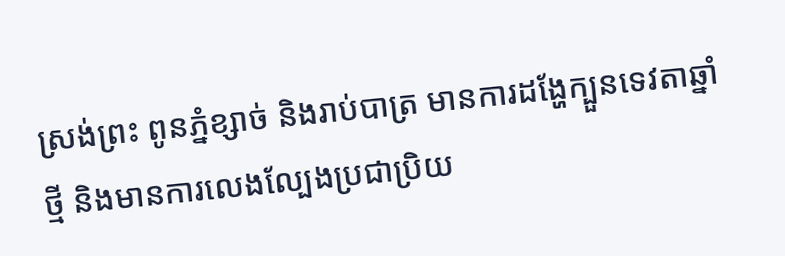ស្រង់ព្រះ ពូនភ្នំខ្សាច់ និងរាប់បាត្រ មានការដង្ហែក្បួនទេវតាឆ្នាំថ្មី និងមានការលេងល្បែងប្រជាប្រិយ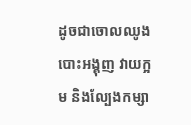ដូចជាចោលឈូង បោះអង្គុញ វាយក្អម និងល្បែងកម្សា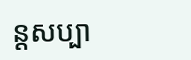ន្តសប្បា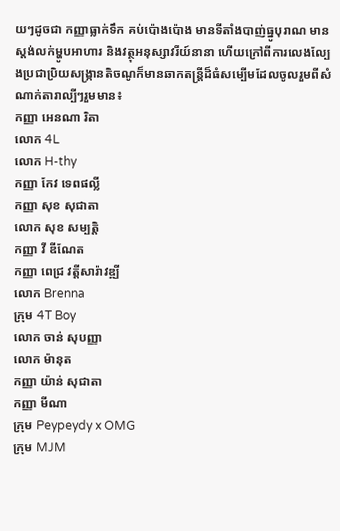យៗដូចជា កញ្ញាធ្លាក់ទឹក គប់ប៉ោងប៉ោង មានទីតាំងបាញ់ធ្នូបុរាណ មានស្តង់លក់ម្ហូបអាហារ និងវត្ថុអនុស្សាវរីយ៍នានា ហើយក្រៅពីការលេងល្បែងប្រជាប្រិយសង្រ្កានតិចណូក៏មានឆាកតន្ត្រីដ៏ធំសម្បើមដែលចូលរួមពីសំណាក់តារាល្បីៗរួមមាន៖
កញ្ញា អេនណា រិតា
លោក 4L
លោក H-thy
កញ្ញា កែវ ទេពផល្លី
កញ្ញា សុខ សុជាតា
លោក សុខ សម្បត្តិ
កញ្ញា វី ឌីណែត
កញ្ញា ពេជ្រ វត្តីសារ៉ាវឌ្ឍី
លោក Brenna
ក្រុម 4T Boy
លោក ចាន់ សុបញ្ញា
លោក ម៉ានុត
កញ្ញា យ៉ាន់ សុជាតា
កញ្ញា មីណា
ក្រុម Peypeydy x OMG
ក្រុម MJM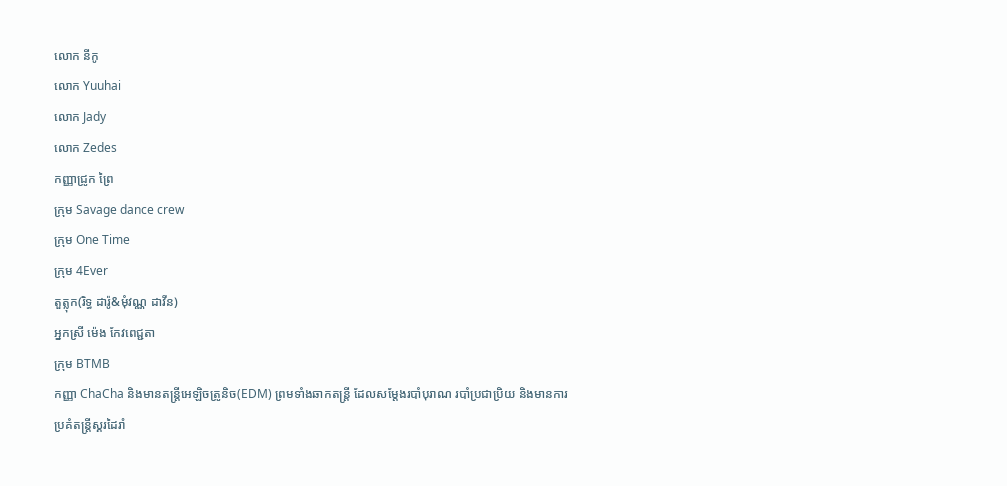លោក នីកូ
លោក Yuuhai
លោក Jady
លោក Zedes
កញ្ញាជ្រូក ព្រៃ
ក្រុម Savage dance crew
ក្រុម One Time
ក្រុម 4Ever
តួត្លុក(រិទ្ធ ដារ៉ូ&មុំវណ្ណ ដាវីន)
អ្នកស្រី ម៉េង កែវពេជ្ជតា
ក្រុម BTMB
កញ្ញា ChaCha និងមានតន្ត្រីអេឡិចត្រូនិច(EDM) ព្រមទាំងឆាកតន្ត្រី ដែលសម្តែងរបាំបុរាណ របាំប្រជាប្រិយ និងមានការប្រគំតន្ត្រីស្គរដៃរាំ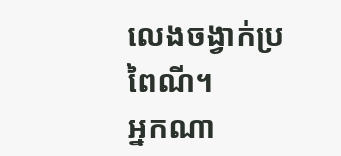លេងចង្វាក់ប្រពៃណី។
អ្នកណា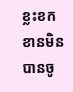ខ្លះខកខានមិនបានចូ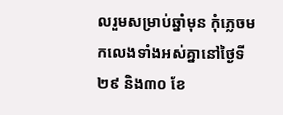លរួមសម្រាប់ឆ្នាំមុន កុំភ្លេចមកលេងទាំងអស់គ្នានៅថ្ងៃទី២៩ និង៣០ ខែ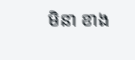មិនា ខាង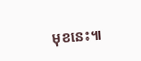មុខនេះ៕